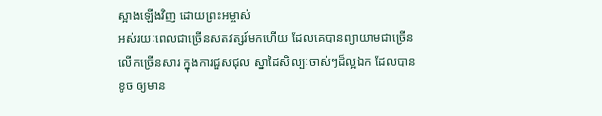ស្អាងឡើងវិញ ដោយព្រះអម្ចាស់
អស់រយៈពេលជាច្រើនសតវត្សរ៍មកហើយ ដែលគេបានព្យាយាមជាច្រើនលើកច្រើនសារ ក្នុងការជួសជុល ស្នាដៃសិល្បៈចាស់ៗដ៏ល្អឯក ដែលបានខូច ឲ្យមាន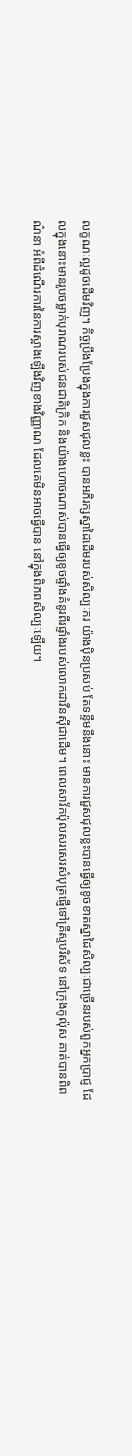លក្ខណៈល្អដូចដើមវិញ។ កិច្ចប្រឹងប្រែងក្នុងការជួសជុលខ្លះ បានអភិរក្សស្នាដៃដើមរបស់សិល្បៈករ យ៉ាងប៉ិនប្រសប់ តែទន្ទឹមនឹងនោះ មានការជួសជុលខ្លះបានធ្វើឲ្យខូចខាតស្នាដៃសិល្បៈជាច្រើនរបស់ពួកអ្នកប្រាជ្ញ ដែលក្នុងនោះមានរូបចម្លាក់បុរាណរបស់ជនជាតិក្រិក និងយ៉ាងហោចណាស់បានធ្វើឲ្យខូចផ្ទាំងគំនូរពីរផ្ទាំងរបស់លោកដាវីនស៊ីជាដើម។ ពេលសាវ័កប៉ុលសរសេរសំបុត្រផ្ញើទៅគ្រីស្ទបរិស័ទ នៅក្រុងកូល៉ុស គាត់បានពិពណ៌នា អំពីដំណើរការនៃការស្អាងឡើងវិញខាងវិញ្ញាណ ដែលគេមិនអាចធ្វើបាន នៅក្នុងពិភពសិល្បៈឡើយ។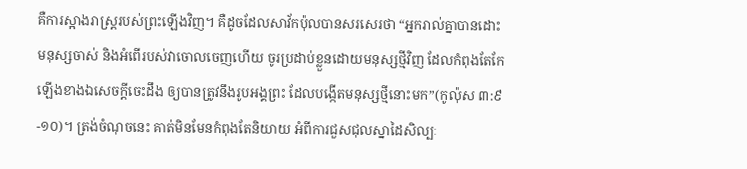គឺការស្អាងរាស្រ្តរបស់ព្រះឡើងវិញ។ គឺដូចដែលសាវ័កប៉ុលបានសរសេរថា “អ្នករាល់គ្នាបានដោះមនុស្សចាស់ និងអំពើរបស់វាចោលចេញហើយ ចូរប្រដាប់ខ្លួនដោយមនុស្សថ្មីវិញ ដែលកំពុងតែកែឡើងខាងឯសេចក្តីចេះដឹង ឲ្យបានត្រូវនឹងរូបអង្គព្រះ ដែលបង្កើតមនុស្សថ្មីនោះមក”(កូល៉ុស ៣:៩-១០)។ ត្រង់ចំណុចនេះ គាត់មិនមែនកំពុងតែនិយាយ អំពីការជួសជុលស្នាដៃសិល្បៈ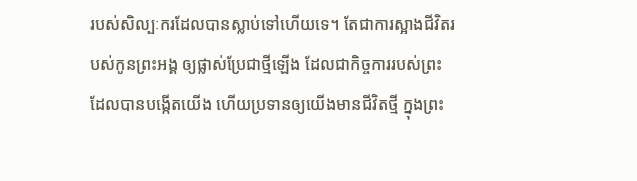របស់សិល្បៈករដែលបានស្លាប់ទៅហើយទេ។ តែជាការស្អាងជីវិតរបស់កូនព្រះអង្គ ឲ្យផ្លាស់ប្រែជាថ្មីឡើង ដែលជាកិច្ចការរបស់ព្រះ ដែលបានបង្កើតយើង ហើយប្រទានឲ្យយើងមានជីវិតថ្មី ក្នុងព្រះ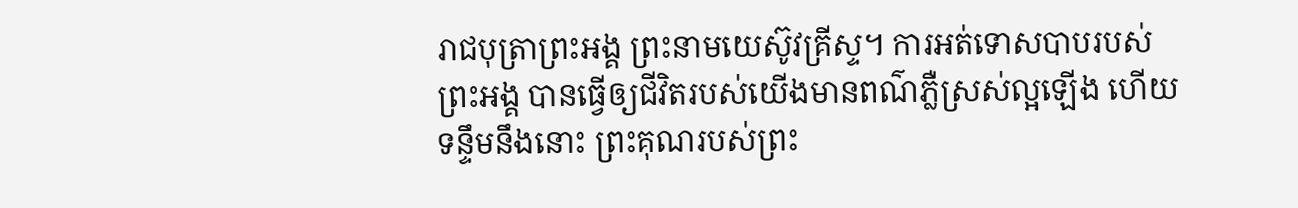រាជបុត្រាព្រះអង្គ ព្រះនាមយេស៊ូវគ្រីស្ទ។ ការអត់ទោសបាបរបស់ព្រះអង្គ បានធ្វើឲ្យជីវិតរបស់យើងមានពណ៌ភ្លឺស្រស់ល្អឡើង ហើយទន្ទឹមនឹងនោះ ព្រះគុណរបស់ព្រះ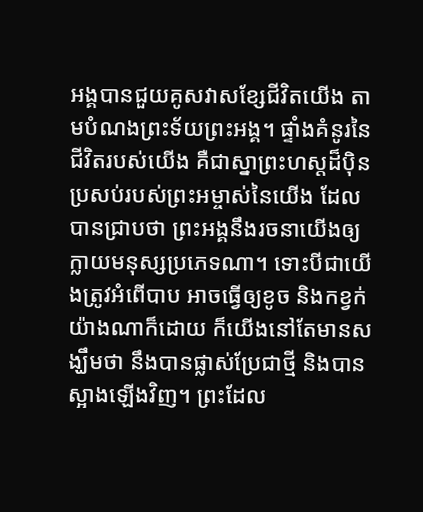អង្គបានជួយគូសវាសខ្សែជីវិតយើង តាមបំណងព្រះទ័យព្រះអង្គ។ ផ្ទាំងគំនូរនៃជីវិតរបស់យើង គឺជាស្នាព្រះហស្តដ៏ប៉ិនប្រសប់របស់ព្រះអម្ចាស់នៃយើង ដែលបានជ្រាបថា ព្រះអង្គនឹងរចនាយើងឲ្យក្លាយមនុស្សប្រភេទណា។ ទោះបីជាយើងត្រូវអំពើបាប អាចធ្វើឲ្យខូច និងកខ្វក់យ៉ាងណាក៏ដោយ ក៏យើងនៅតែមានសង្ឃឹមថា នឹងបានផ្លាស់ប្រែជាថ្មី និងបានស្អាងឡើងវិញ។ ព្រះដែល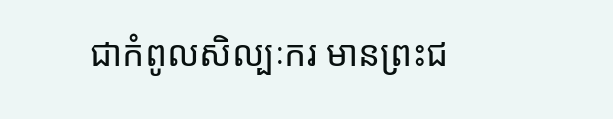ជាកំពូលសិល្បៈករ មានព្រះជ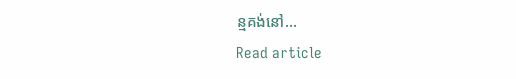ន្មគង់នៅ…
Read article